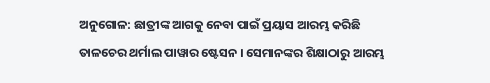ଅନୁଗୋଳ: ଛାତ୍ରୀଙ୍କ ଆଗକୁ ନେବା ପାଇଁ ପ୍ରୟାସ ଆରମ୍ଭ କରିଛି ତାଳଚେର ଥର୍ମାଲ ପାୱାର ଷ୍ଟେସନ । ସେମାନଙ୍କର ଶିକ୍ଷାଠାରୁ ଆରମ୍ଭ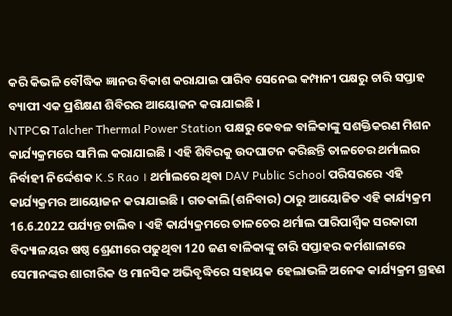କରି କିଭଳି ବୌଦ୍ଧିକ ଜ୍ଞାନର ବିକାଶ କରାଯାଇ ପାରିବ ସେନେଇ କମ୍ପାନୀ ପକ୍ଷରୁ ଚାରି ସପ୍ତାହ ବ୍ୟାପୀ ଏକ ପ୍ରଶିକ୍ଷଣ ଶିବିରର ଆୟୋଜନ କରାଯାଇଛି ।
NTPCର Talcher Thermal Power Station ପକ୍ଷରୁ କେବଳ ବାଳିକାଙ୍କୁ ସଶକ୍ତିକରଣ ମିଶନ କାର୍ଯ୍ୟକ୍ରମରେ ସାମିଲ କରାଯାଇଛି । ଏହି ଶିବିରକୁ ଉଦଘାଟନ କରିଛନ୍ତି ତାଳଚେର ଥର୍ମାଲର ନିର୍ବାହୀ ନିର୍ଦ୍ଦେଶକ K.S Rao । ଥର୍ମାଲରେ ଥିବା DAV Public School ପରିସରରେ ଏହି କାର୍ଯ୍ୟକ୍ରମର ଆୟୋଜନ କରାଯାଇଛି । ଗତକାଲି(ଶନିବାର) ଠାରୁ ଆୟୋଜିତ ଏହି କାର୍ଯ୍ୟକ୍ରମ 16.6.2022 ପର୍ଯ୍ୟନ୍ତ ଚାଲିବ । ଏହି କାର୍ଯ୍ୟକ୍ରମରେ ତାଳଚେର ଥର୍ମାଲ ପାରିପାର୍ଶ୍ବିକ ସରକାରୀ ବିଦ୍ୟାଳୟର ଷଷ୍ଠ ଶ୍ରେଣୀରେ ପଢୁଥିବା 120 ଜଣ ବାଳିକାଙ୍କୁ ଚାରି ସପ୍ତାହର କର୍ମଶାଳାରେ ସେମାନଙ୍କର ଶାରୀରିକ ଓ ମାନସିକ ଅଭିବୃଦ୍ଧିରେ ସହାୟକ ହେଲାଭଳି ଅନେକ କାର୍ଯ୍ୟକ୍ରମ ଗ୍ରହଣ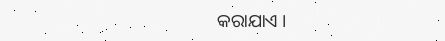କରାଯାଏ ।